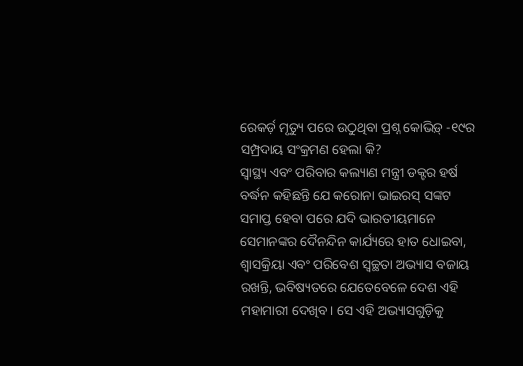ରେକର୍ଡ଼ ମୃତ୍ୟୁ ପରେ ଉଠୁଥିବା ପ୍ରଶ୍ନ କୋଭିଡ଼୍ -୧୯ର ସମ୍ପ୍ରଦାୟ ସଂକ୍ରମଣ ହେଲା କି?
ସ୍ୱାସ୍ଥ୍ୟ ଏବଂ ପରିବାର କଲ୍ୟାଣ ମନ୍ତ୍ରୀ ଡକ୍ଟର ହର୍ଷ ବର୍ଦ୍ଧନ କହିଛନ୍ତି ଯେ କରୋନା ଭାଇରସ୍ ସଙ୍କଟ ସମାପ୍ତ ହେବା ପରେ ଯଦି ଭାରତୀୟମାନେ ସେମାନଙ୍କର ଦୈନନ୍ଦିନ କାର୍ଯ୍ୟରେ ହାତ ଧୋଇବା, ଶ୍ୱାସକ୍ରିୟା ଏବଂ ପରିବେଶ ସ୍ୱଚ୍ଛତା ଅଭ୍ୟାସ ବଜାୟ ରଖନ୍ତି, ଭବିଷ୍ୟତରେ ଯେତେବେଳେ ଦେଶ ଏହି ମହାମାରୀ ଦେଖିବ। ସେ ଏହି ଅଭ୍ୟାସଗୁଡ଼ିକୁ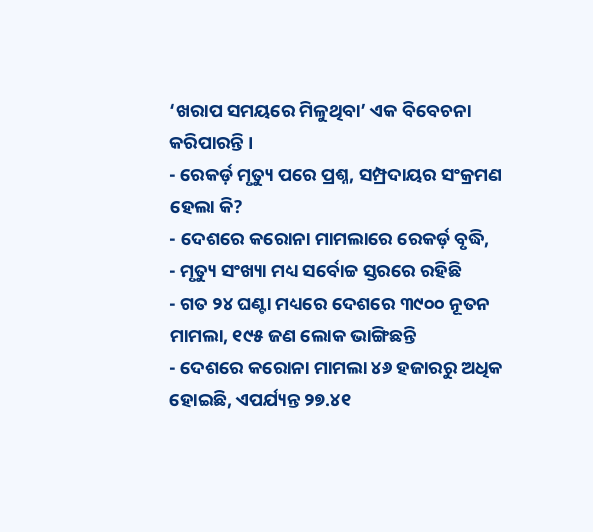‘ଖରାପ ସମୟରେ ମିଳୁଥିବା’ ଏକ ବିବେଚନା କରିପାରନ୍ତି ।
- ରେକର୍ଡ଼ ମୃତ୍ୟୁ ପରେ ପ୍ରଶ୍ନ, ସମ୍ପ୍ରଦାୟର ସଂକ୍ରମଣ ହେଲା କି?
- ଦେଶରେ କରୋନା ମାମଲାରେ ରେକର୍ଡ଼ ବୃଦ୍ଧି,
- ମୃତ୍ୟୁ ସଂଖ୍ୟା ମଧ୍ୟ ସର୍ବୋଚ୍ଚ ସ୍ତରରେ ରହିଛି
- ଗତ ୨୪ ଘଣ୍ଟା ମଧ୍ୟରେ ଦେଶରେ ୩୯୦୦ ନୂତନ ମାମଲା, ୧୯୫ ଜଣ ଲୋକ ଭାଙ୍ଗିଛନ୍ତି
- ଦେଶରେ କରୋନା ମାମଲା ୪୬ ହଜାରରୁ ଅଧିକ ହୋଇଛି, ଏପର୍ଯ୍ୟନ୍ତ ୨୭.୪୧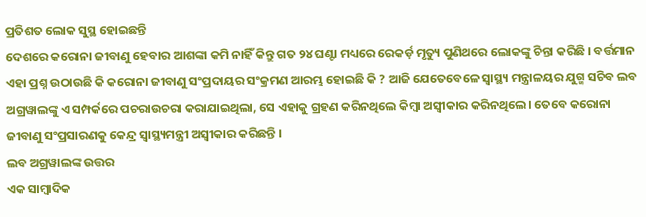ପ୍ରତିଶତ ଲୋକ ସୁସ୍ଥ ହୋଇଛନ୍ତି
ଦେଶରେ କରୋନା ଜୀବାଣୁ ହେବାର ଆଶଙ୍କା କମି ନାହିଁ କିନ୍ତୁ ଗତ ୨୪ ଘଣ୍ଟା ମଧ୍ୟରେ ରେକର୍ଡ଼ ମୃତ୍ୟୁ ପୁଣିଥରେ ଲୋକଙ୍କୁ ଚିନ୍ତା କରିଛି । ବର୍ତ୍ତମାନ ଏହା ପ୍ରଶ୍ନ ଉଠାଉଛି କି କରୋନା ଜୀବାଣୁ ସଂପ୍ରଦାୟର ସଂକ୍ରମଣ ଆରମ୍ଭ ହୋଇଛି କି ? ଆଜି ଯେତେବେଳେ ସ୍ୱାସ୍ଥ୍ୟ ମନ୍ତ୍ରାଳୟର ଯୁଗ୍ମ ସଚିବ ଲବ ଅଗ୍ରୱାଲଙ୍କୁ ଏ ସମ୍ପର୍କରେ ପଚରାଉଚରା କରାଯାଇଥିଲା, ସେ ଏହାକୁ ଗ୍ରହଣ କରିନଥିଲେ କିମ୍ବା ଅସ୍ୱୀକାର କରିନଥିଲେ। ତେବେ କରୋନା ଜୀବାଣୁ ସଂପ୍ରସାରଣକୁ କେନ୍ଦ୍ର ସ୍ୱାସ୍ଥ୍ୟମନ୍ତ୍ରୀ ଅସ୍ୱୀକାର କରିଛନ୍ତି ।
ଲବ ଅଗ୍ରୱାଲଙ୍କ ଉତ୍ତର
ଏକ ସାମ୍ବାଦିକ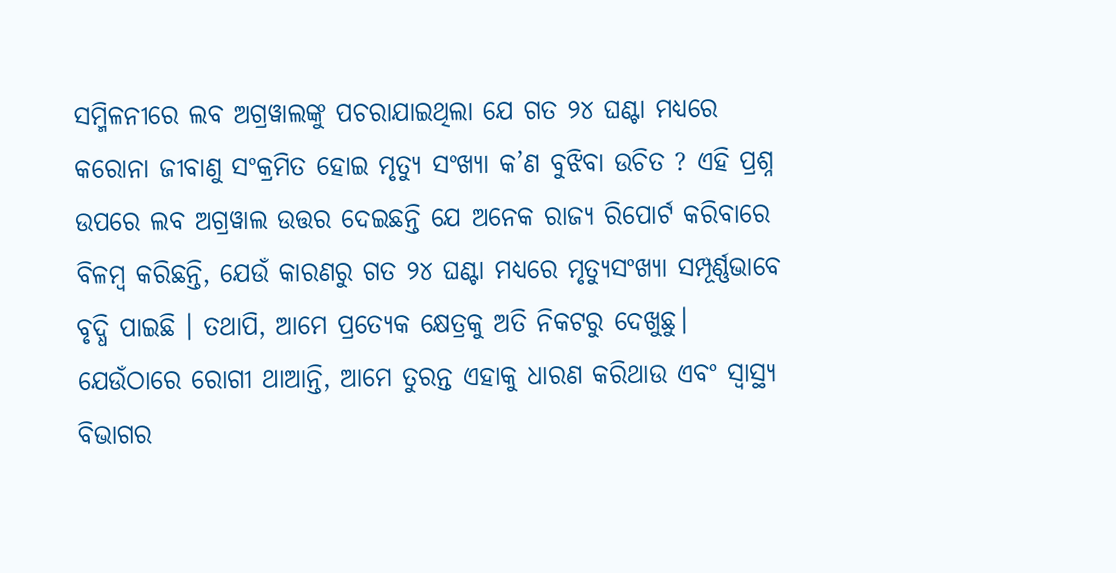ସମ୍ମିଳନୀରେ ଲବ ଅଗ୍ରୱାଲଙ୍କୁ ପଚରାଯାଇଥିଲା ଯେ ଗତ ୨୪ ଘଣ୍ଟା ମଧ୍ୟରେ କରୋନା ଜୀବାଣୁ ସଂକ୍ରମିତ ହୋଇ ମୃତ୍ୟୁ ସଂଖ୍ୟା କ’ଣ ବୁଝିବା ଉଚିତ ? ଏହି ପ୍ରଶ୍ନ ଉପରେ ଲବ ଅଗ୍ରୱାଲ ଉତ୍ତର ଦେଇଛନ୍ତି ଯେ ଅନେକ ରାଜ୍ୟ ରିପୋର୍ଟ କରିବାରେ ବିଳମ୍ବ କରିଛନ୍ତି, ଯେଉଁ କାରଣରୁ ଗତ ୨୪ ଘଣ୍ଟା ମଧ୍ୟରେ ମୃତ୍ୟୁସଂଖ୍ୟା ସମ୍ପୂର୍ଣ୍ଣଭାବେ ବୃଦ୍ଧି ପାଇଛି । ତଥାପି, ଆମେ ପ୍ରତ୍ୟେକ କ୍ଷେତ୍ରକୁ ଅତି ନିକଟରୁ ଦେଖୁଛୁ।
ଯେଉଁଠାରେ ରୋଗୀ ଥାଆନ୍ତି, ଆମେ ତୁରନ୍ତ ଏହାକୁ ଧାରଣ କରିଥାଉ ଏବଂ ସ୍ୱାସ୍ଥ୍ୟ ବିଭାଗର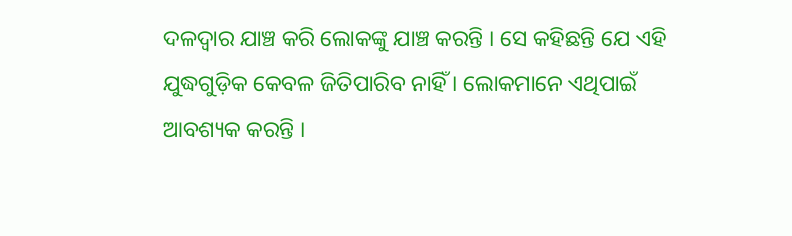ଦଳଦ୍ୱାର ଯାଞ୍ଚ କରି ଲୋକଙ୍କୁ ଯାଞ୍ଚ କରନ୍ତି । ସେ କହିଛନ୍ତି ଯେ ଏହି ଯୁଦ୍ଧଗୁଡ଼ିକ କେବଳ ଜିତିପାରିବ ନାହିଁ । ଲୋକମାନେ ଏଥିପାଇଁ ଆବଶ୍ୟକ କରନ୍ତି ।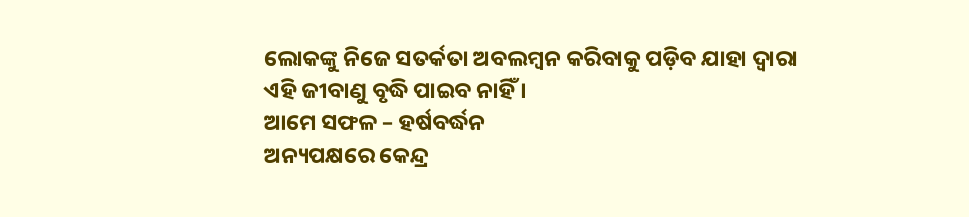ଲୋକଙ୍କୁ ନିଜେ ସତର୍କତା ଅବଲମ୍ବନ କରିବାକୁ ପଡ଼ିବ ଯାହା ଦ୍ୱାରା ଏହି ଜୀବାଣୁ ବୃଦ୍ଧି ପାଇବ ନାହିଁ ।
ଆମେ ସଫଳ – ହର୍ଷବର୍ଦ୍ଧନ
ଅନ୍ୟପକ୍ଷରେ କେନ୍ଦ୍ର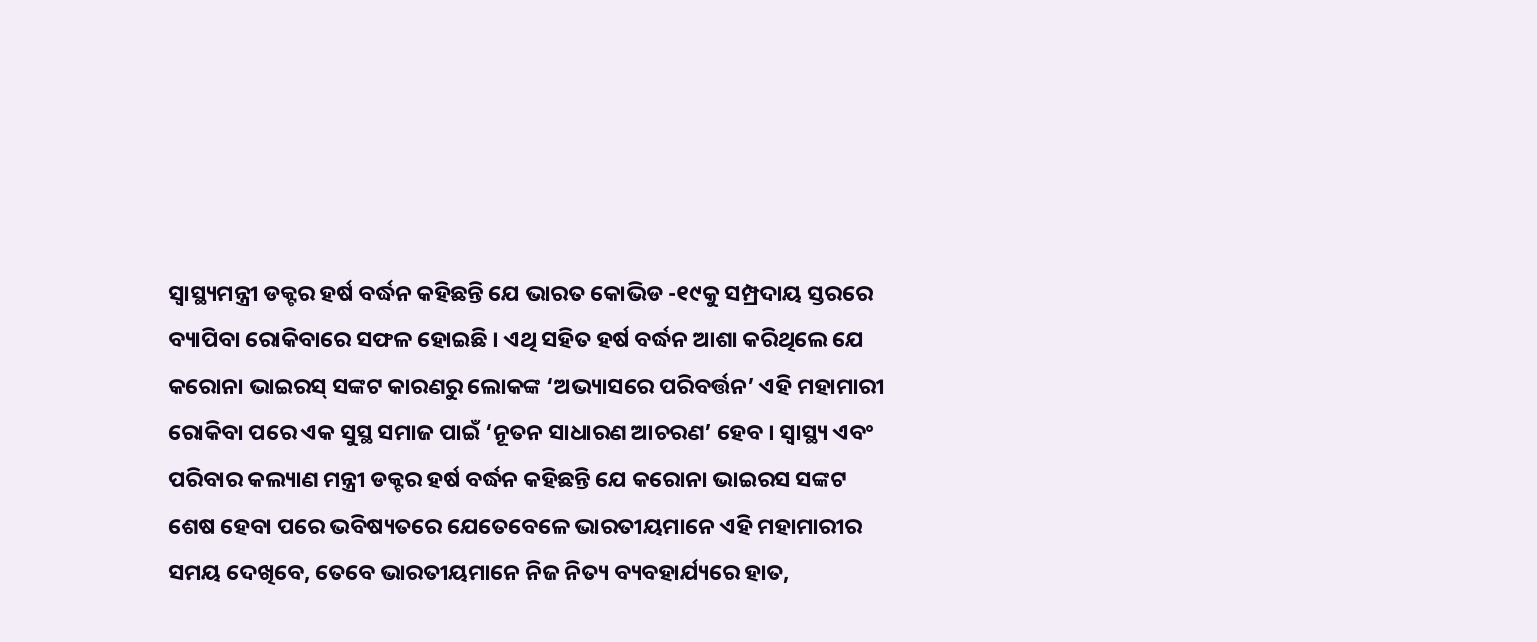ସ୍ୱାସ୍ଥ୍ୟମନ୍ତ୍ରୀ ଡକ୍ଟର ହର୍ଷ ବର୍ଦ୍ଧନ କହିଛନ୍ତି ଯେ ଭାରତ କୋଭିଡ -୧୯କୁ ସମ୍ପ୍ରଦାୟ ସ୍ତରରେ ବ୍ୟାପିବା ରୋକିବାରେ ସଫଳ ହୋଇଛି । ଏଥି ସହିତ ହର୍ଷ ବର୍ଦ୍ଧନ ଆଶା କରିଥିଲେ ଯେ କରୋନା ଭାଇରସ୍ ସଙ୍କଟ କାରଣରୁ ଲୋକଙ୍କ ‘ଅଭ୍ୟାସରେ ପରିବର୍ତ୍ତନ’ ଏହି ମହାମାରୀ ରୋକିବା ପରେ ଏକ ସୁସ୍ଥ ସମାଜ ପାଇଁ ‘ନୂତନ ସାଧାରଣ ଆଚରଣ’ ହେବ । ସ୍ୱାସ୍ଥ୍ୟ ଏବଂ ପରିବାର କଲ୍ୟାଣ ମନ୍ତ୍ରୀ ଡକ୍ଟର ହର୍ଷ ବର୍ଦ୍ଧନ କହିଛନ୍ତି ଯେ କରୋନା ଭାଇରସ ସଙ୍କଟ ଶେଷ ହେବା ପରେ ଭବିଷ୍ୟତରେ ଯେତେବେଳେ ଭାରତୀୟମାନେ ଏହି ମହାମାରୀର ସମୟ ଦେଖିବେ, ତେବେ ଭାରତୀୟମାନେ ନିଜ ନିତ୍ୟ ବ୍ୟବହାର୍ଯ୍ୟରେ ହାତ,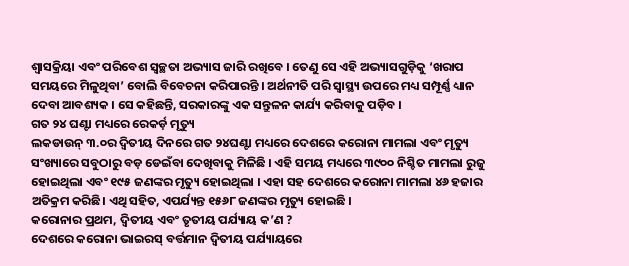ଶ୍ୱାସକ୍ରିୟା ଏବଂ ପରିବେଶ ସ୍ୱଚ୍ଛତା ଅଭ୍ୟାସ ଜାରି ରଖିବେ । ତେଣୁ ସେ ଏହି ଅଭ୍ୟାସଗୁଡ଼ିକୁ ‘ଖରାପ ସମୟରେ ମିଳୁଥିବା’ ବୋଲି ବିବେଚନା କରିପାରନ୍ତି । ଅର୍ଥନୀତି ପରି ସ୍ୱାସ୍ଥ୍ୟ ଉପରେ ମଧ୍ୟ ସମ୍ପୂର୍ଣ୍ଣ ଧ୍ୟାନ ଦେବା ଆବଶ୍ୟକ । ସେ କହିଛନ୍ତି, ସରକାରଙ୍କୁ ଏକ ସନ୍ତୁଳନ କାର୍ଯ୍ୟ କରିବାକୁ ପଡ଼ିବ ।
ଗତ ୨୪ ଘଣ୍ଟା ମଧ୍ୟରେ ରେକର୍ଡ଼ ମୃତ୍ୟୁ
ଲକଡାଉନ୍ ୩.୦ର ଦ୍ୱିତୀୟ ଦିନରେ ଗତ ୨୪ଘଣ୍ଟା ମଧ୍ୟରେ ଦେଶରେ କରୋନା ମାମଲା ଏବଂ ମୃତ୍ୟୁ ସଂଖ୍ୟାରେ ସବୁଠାରୁ ବଡ଼ ଡେଇଁବା ଦେଖିବାକୁ ମିଳିଛି । ଏହି ସମୟ ମଧ୍ୟରେ ୩୯୦୦ ନିଶ୍ଚିତ ମାମଲା ରୁଜୁ ହୋଇଥିଲା ଏବଂ ୧୯୫ ଜଣଙ୍କର ମୃତ୍ୟୁ ହୋଇଥିଲା । ଏହା ସହ ଦେଶରେ କରୋନା ମାମଲା ୪୬ ହଜାର ଅତିକ୍ରମ କରିଛି। ଏଥି ସହିତ, ଏପର୍ଯ୍ୟନ୍ତ ୧୫୬୮ ଜଣଙ୍କର ମୃତ୍ୟୁ ହୋଇଛି ।
କରୋନାର ପ୍ରଥମ, ଦ୍ୱିତୀୟ ଏବଂ ତୃତୀୟ ପର୍ଯ୍ୟାୟ କ’ଣ ?
ଦେଶରେ କରୋନା ଭାଇରସ୍ ବର୍ତ୍ତମାନ ଦ୍ୱିତୀୟ ପର୍ଯ୍ୟାୟରେ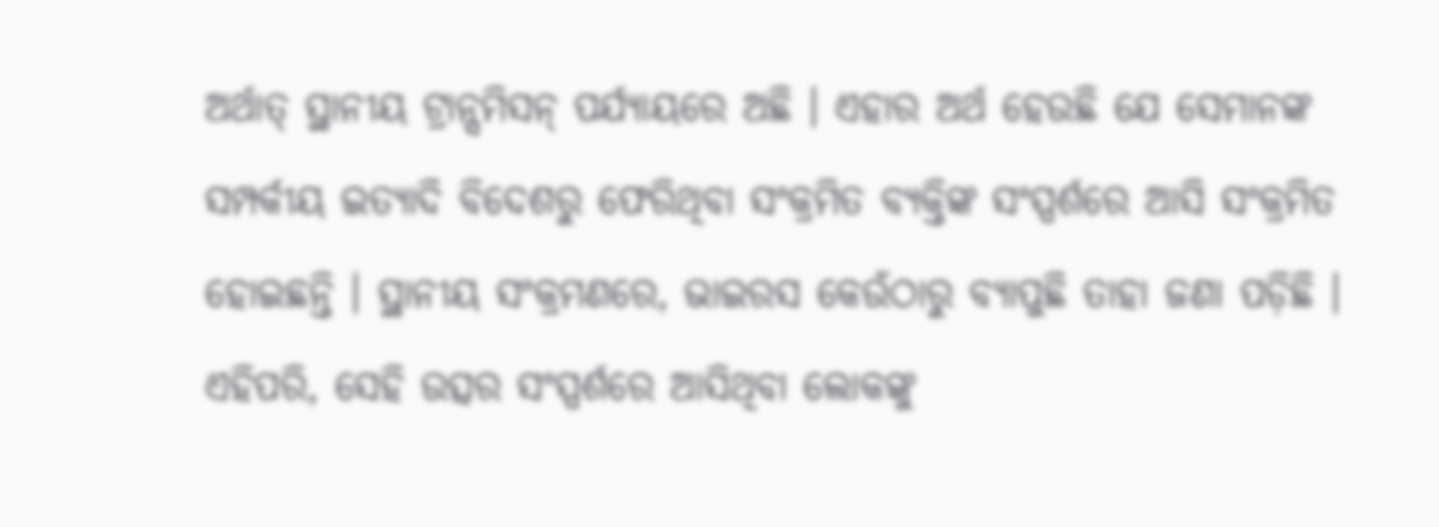ଅର୍ଥାତ୍ ସ୍ଥାନୀୟ ଟ୍ରାନ୍ସମିସନ୍ ପର୍ଯ୍ୟାୟରେ ଅଛି । ଏହାର ଅର୍ଥ ହେଉଛି ଯେ ସେମାନଙ୍କ ସମ୍ପର୍କୀୟ ଇତ୍ୟାଦି ବିଦେଶରୁ ଫେରିଥିବା ସଂକ୍ରମିତ ବ୍ୟକ୍ତିଙ୍କ ସଂସ୍ପର୍ଶରେ ଆସି ସଂକ୍ରମିତ ହୋଇଛନ୍ତି । ସ୍ଥାନୀୟ ସଂକ୍ରମଣରେ, ଭାଇରସ କେଉଁଠାରୁ ବ୍ୟାପୁଛି ତାହା ଜଣା ପଡ଼ିଛି । ଏହିପରି, ସେହି ଉତ୍ସର ସଂସ୍ପର୍ଶରେ ଆସିଥିବା ଲୋକଙ୍କୁ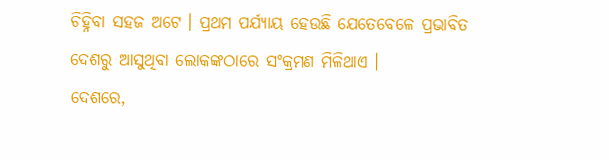ଚିହ୍ନିବା ସହଜ ଅଟେ । ପ୍ରଥମ ପର୍ଯ୍ୟାୟ ହେଉଛି ଯେତେବେଳେ ପ୍ରଭାବିତ ଦେଶରୁ ଆସୁଥିବା ଲୋକଙ୍କଠାରେ ସଂକ୍ରମଣ ମିଳିଥାଏ ।
ଦେଶରେ,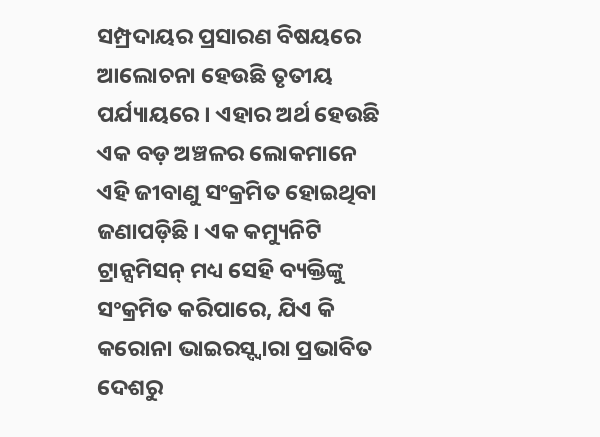ସମ୍ପ୍ରଦାୟର ପ୍ରସାରଣ ବିଷୟରେ ଆଲୋଚନା ହେଉଛି ତୃତୀୟ ପର୍ଯ୍ୟାୟରେ । ଏହାର ଅର୍ଥ ହେଉଛି ଏକ ବଡ଼ ଅଞ୍ଚଳର ଲୋକମାନେ ଏହି ଜୀବାଣୁ ସଂକ୍ରମିତ ହୋଇଥିବା ଜଣାପଡ଼ିଛି । ଏକ କମ୍ୟୁନିଟି ଟ୍ରାନ୍ସମିସନ୍ ମଧ୍ୟ ସେହି ବ୍ୟକ୍ତିଙ୍କୁ ସଂକ୍ରମିତ କରିପାରେ, ଯିଏ କି କରୋନା ଭାଇରସ୍ଦ୍ୱାରା ପ୍ରଭାବିତ ଦେଶରୁ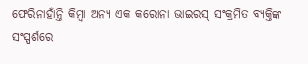ଫେରିନାହାଁନ୍ତି କିମ୍ବା ଅନ୍ୟ ଏକ କରୋନା ଭାଇରସ୍ ସଂକ୍ରମିତ ବ୍ୟକ୍ତିଙ୍କ ସଂସ୍ପର୍ଶରେ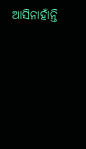ଆସିନାହାଁନ୍ତି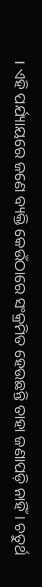। ଏହି ପର୍ଯ୍ୟାୟରେ ଜଣେ ବ୍ୟକ୍ତି କେଉଁଠାରେ ସଂକ୍ରମିତ ହେଉଛନ୍ତି ତାହା ଜଣାପଡ଼ି ନାହିଁ । ଚତୁର୍ଥ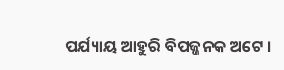ପର୍ଯ୍ୟାୟ ଆହୁରି ବିପଜ୍ଜନକ ଅଟେ ।